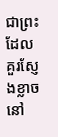ជាព្រះដែលគួរស្ញែងខ្លាច នៅ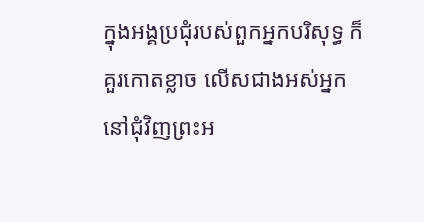ក្នុងអង្គប្រជុំរបស់ពួកអ្នកបរិសុទ្ធ ក៏គួរកោតខ្លាច លើសជាងអស់អ្នក នៅជុំវិញព្រះអ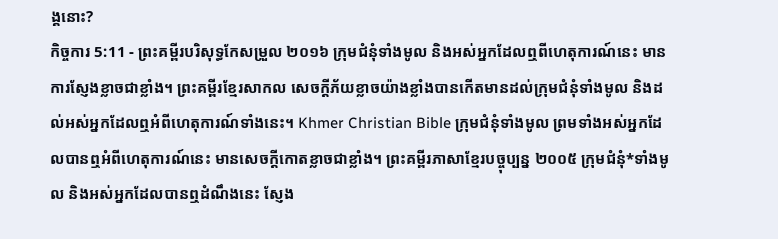ង្គនោះ?
កិច្ចការ 5:11 - ព្រះគម្ពីរបរិសុទ្ធកែសម្រួល ២០១៦ ក្រុមជំនុំទាំងមូល និងអស់អ្នកដែលឮពីហេតុការណ៍នេះ មានការស្ញែងខ្លាចជាខ្លាំង។ ព្រះគម្ពីរខ្មែរសាកល សេចក្ដីភ័យខ្លាចយ៉ាងខ្លាំងបានកើតមានដល់ក្រុមជំនុំទាំងមូល និងដល់អស់អ្នកដែលឮអំពីហេតុការណ៍ទាំងនេះ។ Khmer Christian Bible ក្រុមជំនុំទាំងមូល ព្រមទាំងអស់អ្នកដែលបានឮអំពីហេតុការណ៍នេះ មានសេចក្ដីកោតខ្លាចជាខ្លាំង។ ព្រះគម្ពីរភាសាខ្មែរបច្ចុប្បន្ន ២០០៥ ក្រុមជំនុំ*ទាំងមូល និងអស់អ្នកដែលបានឮដំណឹងនេះ ស្ញែង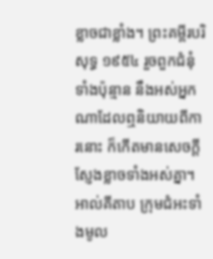ខ្លាចជាខ្លាំង។ ព្រះគម្ពីរបរិសុទ្ធ ១៩៥៤ រួចពួកជំនុំទាំងប៉ុន្មាន នឹងអស់អ្នកណាដែលឮនិយាយពីការនោះ ក៏កើតមានសេចក្ដីស្ញែងខ្លាចទាំងអស់គ្នា។ អាល់គីតាប ក្រុមជំអះទាំងមូល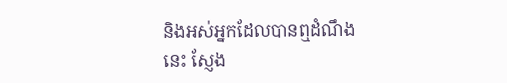និងអស់អ្នកដែលបានឮដំណឹងនេះ ស្ញែង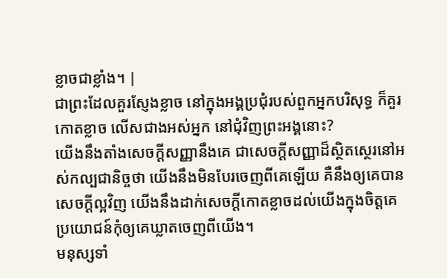ខ្លាចជាខ្លាំង។ |
ជាព្រះដែលគួរស្ញែងខ្លាច នៅក្នុងអង្គប្រជុំរបស់ពួកអ្នកបរិសុទ្ធ ក៏គួរកោតខ្លាច លើសជាងអស់អ្នក នៅជុំវិញព្រះអង្គនោះ?
យើងនឹងតាំងសេចក្ដីសញ្ញានឹងគេ ជាសេចក្ដីសញ្ញាដ៏ស្ថិតស្ថេរនៅអស់កល្បជានិច្ចថា យើងនឹងមិនបែរចេញពីគេឡើយ គឺនឹងឲ្យគេបានសេចក្ដីល្អវិញ យើងនឹងដាក់សេចក្ដីកោតខ្លាចដល់យើងក្នុងចិត្តគេ ប្រយោជន៍កុំឲ្យគេឃ្លាតចេញពីយើង។
មនុស្សទាំ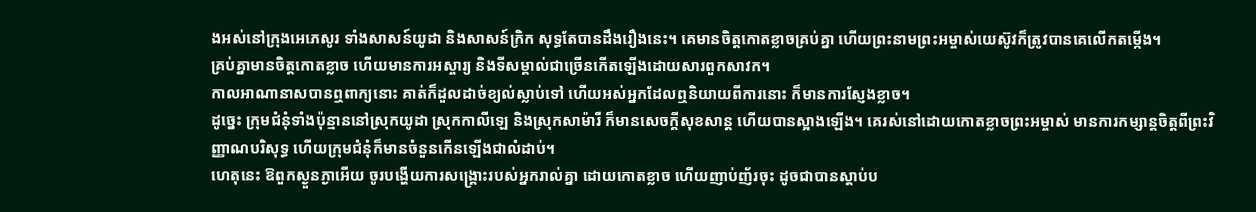ងអស់នៅក្រុងអេភេសូរ ទាំងសាសន៍យូដា និងសាសន៍ក្រិក សុទ្ធតែបានដឹងរឿងនេះ។ គេមានចិត្តកោតខ្លាចគ្រប់គ្នា ហើយព្រះនាមព្រះអម្ចាស់យេស៊ូវក៏ត្រូវបានគេលើកតម្កើង។
គ្រប់គ្នាមានចិត្តកោតខ្លាច ហើយមានការអស្ចារ្យ និងទីសម្គាល់ជាច្រើនកើតឡើងដោយសារពួកសាវក។
កាលអាណានាសបានឮពាក្យនោះ គាត់ក៏ដួលដាច់ខ្យល់ស្លាប់ទៅ ហើយអស់អ្នកដែលឮនិយាយពីការនោះ ក៏មានការស្ញែងខ្លាច។
ដូច្នេះ ក្រុមជំនុំទាំងប៉ុន្មាននៅស្រុកយូដា ស្រុកកាលីឡេ និងស្រុកសាម៉ារី ក៏មានសេចក្តីសុខសាន្ត ហើយបានស្អាងឡើង។ គេរស់នៅដោយកោតខ្លាចព្រះអម្ចាស់ មានការកម្សាន្តចិត្តពីព្រះវិញ្ញាណបរិសុទ្ធ ហើយក្រុមជំនុំក៏មានចំនួនកើនឡើងជាលំដាប់។
ហេតុនេះ ឱពួកស្ងួនភ្ងាអើយ ចូរបង្ហើយការសង្គ្រោះរបស់អ្នករាល់គ្នា ដោយកោតខ្លាច ហើយញាប់ញ័រចុះ ដូចជាបានស្តាប់ប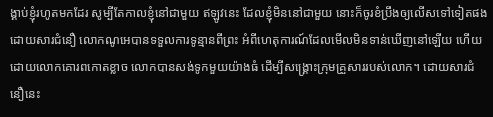ង្គាប់ខ្ញុំរហូតមកដែរ សូម្បីតែកាលខ្ញុំនៅជាមួយ ឥឡូវនេះ ដែលខ្ញុំមិននៅជាមួយ នោះក៏ចូរខំប្រឹងឲ្យលើសទៅទៀតផង
ដោយសារជំនឿ លោកណូអេបានទទួលការទូន្មានពីព្រះ អំពីហេតុការណ៍ដែលមើលមិនទាន់ឃើញនៅឡើយ ហើយដោយលោកគោរពកោតខ្លាច លោកបានសង់ទូកមួយយ៉ាងធំ ដើម្បីសង្គ្រោះក្រុមគ្រួសាររបស់លោក។ ដោយសារជំនឿនេះ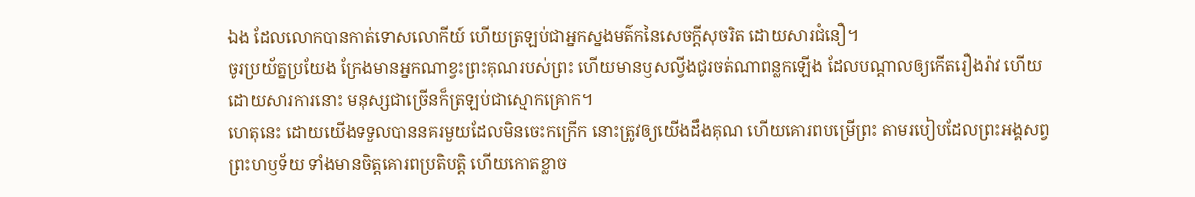ឯង ដែលលោកបានកាត់ទោសលោកីយ៍ ហើយត្រឡប់ជាអ្នកស្នងមត៌កនៃសេចក្ដីសុចរិត ដោយសារជំនឿ។
ចូរប្រយ័ត្នប្រយែង ក្រែងមានអ្នកណាខ្វះព្រះគុណរបស់ព្រះ ហើយមានឫសល្វីងជូរចត់ណាពន្លកឡើង ដែលបណ្ដាលឲ្យកើតរឿងរ៉ាវ ហើយដោយសារការនោះ មនុស្សជាច្រើនក៏ត្រឡប់ជាស្មោកគ្រោក។
ហេតុនេះ ដោយយើងទទួលបាននគរមួយដែលមិនចេះកក្រើក នោះត្រូវឲ្យយើងដឹងគុណ ហើយគោរពបម្រើព្រះ តាមរបៀបដែលព្រះអង្គសព្វព្រះហឫទ័យ ទាំងមានចិត្តគោរពប្រតិបត្តិ ហើយកោតខ្លាច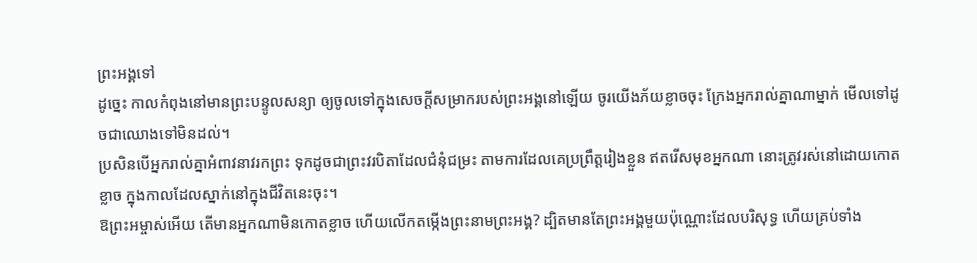ព្រះអង្គទៅ
ដូច្នេះ កាលកំពុងនៅមានព្រះបន្ទូលសន្យា ឲ្យចូលទៅក្នុងសេចក្ដីសម្រាករបស់ព្រះអង្គនៅឡើយ ចូរយើងភ័យខ្លាចចុះ ក្រែងអ្នករាល់គ្នាណាម្នាក់ មើលទៅដូចជាឈោងទៅមិនដល់។
ប្រសិនបើអ្នករាល់គ្នាអំពាវនាវរកព្រះ ទុកដូចជាព្រះវរបិតាដែលជំនុំជម្រះ តាមការដែលគេប្រព្រឹត្តរៀងខ្លួន ឥតរើសមុខអ្នកណា នោះត្រូវរស់នៅដោយកោតខ្លាច ក្នុងកាលដែលស្នាក់នៅក្នុងជីវិតនេះចុះ។
ឱព្រះអម្ចាស់អើយ តើមានអ្នកណាមិនកោតខ្លាច ហើយលើកតម្កើងព្រះនាមព្រះអង្គ? ដ្បិតមានតែព្រះអង្គមួយប៉ុណ្ណោះដែលបរិសុទ្ធ ហើយគ្រប់ទាំង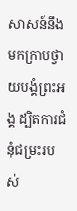សាសន៍នឹងមកក្រាបថ្វាយបង្គំព្រះអង្គ ដ្បិតការជំនុំជម្រះរបស់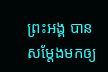ព្រះអង្គ បានសម្តែងមកឲ្យ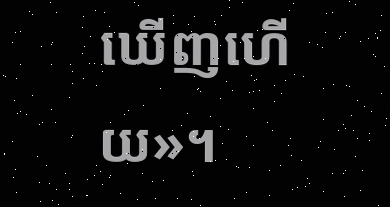ឃើញហើយ»។